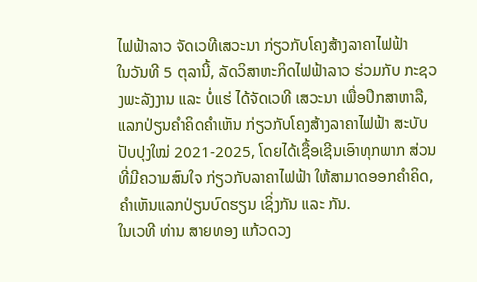ໄຟຟ້າລາວ ຈັດເວທີເສວະນາ ກ່ຽວກັບໂຄງສ້າງລາຄາໄຟຟ້າ
ໃນວັນທີ 5 ຕຸລານີ້, ລັດວິສາຫະກິດໄຟຟ້າລາວ ຮ່ວມກັບ ກະຊວງພະລັງງານ ແລະ ບໍ່ແຮ່ ໄດ້ຈັດເວທີ ເສວະນາ ເພື່ອປຶກສາຫາລື, ແລກປ່ຽນຄຳຄິດຄຳເຫັນ ກ່ຽວກັບໂຄງສ້າງລາຄາໄຟຟ້າ ສະບັບປັບປຸງໃໝ່ 2021-2025, ໂດຍໄດ້ເຊື້ອເຊີນເອົາທຸກພາກ ສ່ວນທີ່ມີຄວາມສົນໃຈ ກ່ຽວກັບລາຄາໄຟຟ້າ ໃຫ້ສາມາດອອກຄໍາຄິດ, ຄຳເຫັນແລກປ່ຽນບົດຮຽນ ເຊິ່ງກັນ ແລະ ກັນ.
ໃນເວທີ ທ່ານ ສາຍທອງ ແກ້ວດວງ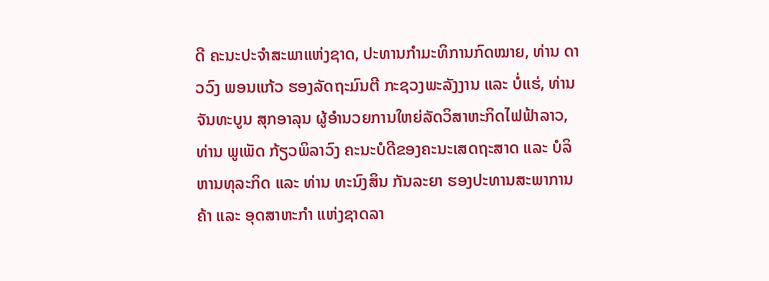ດີ ຄະນະປະຈໍາສະພາແຫ່ງຊາດ, ປະທານກໍາມະທິການກົດໝາຍ, ທ່ານ ດາວວົງ ພອນແກ້ວ ຮອງລັດຖະມົນຕີ ກະຊວງພະລັງງານ ແລະ ບໍ່ແຮ່, ທ່ານ ຈັນທະບູນ ສຸກອາລຸນ ຜູ້ອຳນວຍການໃຫຍ່ລັດວິສາຫະກິດໄຟຟ້າລາວ, ທ່ານ ພູເພັດ ກ້ຽວພິລາວົງ ຄະນະບໍດີຂອງຄະນະເສດຖະສາດ ແລະ ບໍລິຫານທຸລະກິດ ແລະ ທ່ານ ທະນົງສິນ ກັນລະຍາ ຮອງປະທານສະພາການຄ້າ ແລະ ອຸດສາຫະກຳ ແຫ່ງຊາດລາ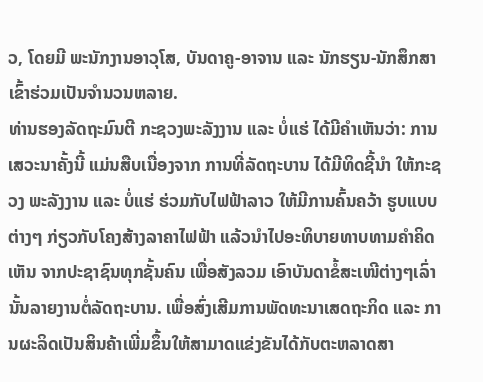ວ, ໂດຍມີ ພະນັກງານອາວຸໂສ, ບັນດາຄູ-ອາຈານ ແລະ ນັກຮຽນ-ນັກສຶກສາເຂົ້າຮ່ວມເປັນຈຳນວນຫລາຍ.
ທ່ານຮອງລັດຖະມົນຕີ ກະຊວງພະລັງງານ ແລະ ບໍ່ແຮ່ ໄດ້ມີຄຳເຫັນວ່າ: ການເສວະນາຄັ້ງນີ້ ແມ່ນສືບເນື່ອງຈາກ ການທີ່ລັດຖະບານ ໄດ້ມີທິດຊີ້ນໍາ ໃຫ້ກະຊວງ ພະລັງງານ ແລະ ບໍ່ແຮ່ ຮ່ວມກັບໄຟຟ້າລາວ ໃຫ້ມີການຄົ້ນຄວ້າ ຮູບແບບຕ່າງໆ ກ່ຽວກັບໂຄງສ້າງລາຄາໄຟຟ້າ ແລ້ວນໍາໄປອະທິບາຍທາບທາມຄໍາຄິດເຫັນ ຈາກປະຊາຊົນທຸກຊັ້ນຄົນ ເພື່ອສັງລວມ ເອົາບັນດາຂໍ້ສະເໜີຕ່າງໆເລົ່ານັ້ນລາຍງານຕໍ່ລັດຖະບານ. ເພື່ອສົ່ງເສີມການພັດທະນາເສດຖະກິດ ແລະ ການຜະລິດເປັນສິນຄ້າເພີ່ມຂຶ້ນໃຫ້ສາມາດແຂ່ງຂັນໄດ້ກັບຕະຫລາດສາ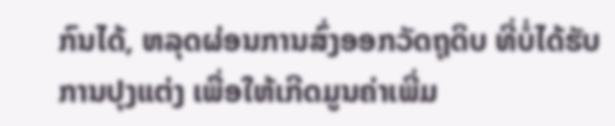ກົນໄດ້, ຫລຸດຜ່ອນການສົ່ງອອກວັດຖຸດິບ ທີ່ບໍ່ໄດ້ຮັບການປຸງແຕ່ງ ເພື່ອໃຫ້ເກີດມູນຄ່າເພີ່ມ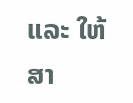ແລະ ໃຫ້ສາ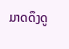ມາດດຶງດູ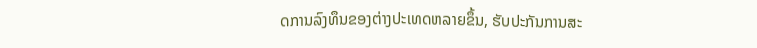ດການລົງທຶນຂອງຕ່າງປະເທດຫລາຍຂຶ້ນ, ຮັບປະກັນການສະ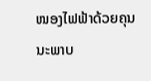ໜອງໄຟຟ້າດ້ວຍຄຸນນະພາບ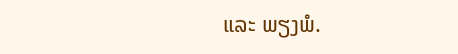ແລະ ພຽງພໍ.